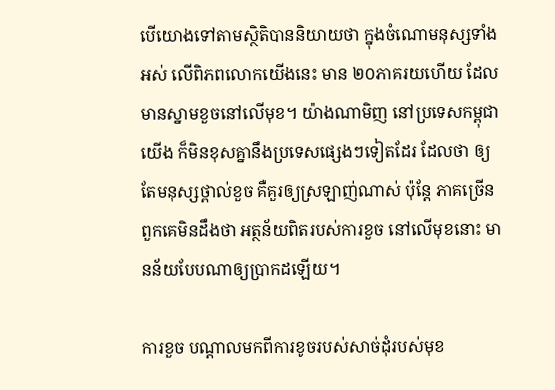បើយោងទៅតាមស្ថិតិបាននិយាយថា ក្នុងចំណោមនុស្សទាំងអស់ លើពិភពលោកយើងនេះ មាន ២០ភាគរយហើយ ដែលមានស្នាមខួចនៅលើមុខ។ យ៉ាងណាមិញ នៅប្រទេសកម្ពុជាយើង ក៏មិនខុសគ្នានឹងប្រទេសផ្សេងៗទៀតដែរ ដែលថា ឲ្យតែមនុស្សថ្ពាល់ខួច គឺគួរឲ្យស្រឡាញ់ណាស់ ប៉ុន្តែ ភាគច្រើនពួកគេមិនដឹងថា អត្ថន័យពិតរបស់ការខួច នៅលើមុខនោះ មានន័យបែបណាឲ្យប្រាកដឡើយ។

ការខួច បណ្តាលមកពីការខូចរបស់សាច់ដុំរបស់មុខ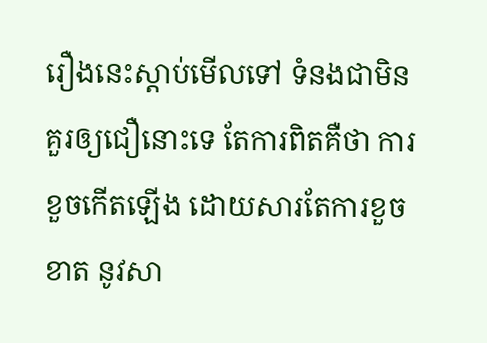រឿងនេះស្តាប់មើលទៅ ទំនងជាមិនគួរឲ្យជឿនោះទេ តែការពិតគឺថា ការខួចកើតឡើង ដោយសារតែការខួចខាត នូវសា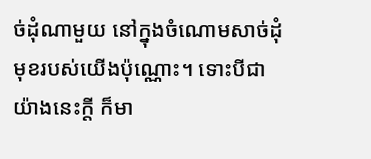ច់ដុំណាមួយ នៅក្នុងចំណោមសាច់ដុំមុខរបស់យើងប៉ុណ្ណោះ។ ទោះបីជាយ៉ាងនេះក្តី ក៏មា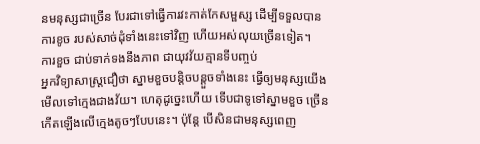នមនុស្សជាច្រើន បែរជាទៅធ្វើការវះកាត់កែសម្ផស្ស ដើម្បីទទួលបានការខូច របស់សាច់ដុំទាំងនេះទៅវិញ ហើយអស់លុយច្រើនទៀត។
ការខួច ជាប់ទាក់ទងនឹងភាព ជាយុវវ័យគ្មានទីបញ្ចប់
អ្នកវិទ្យាសាស្ត្រជឿថា ស្នាមខួចបន្តិចបន្តួចទាំងនេះ ធ្វើឲ្យមនុស្សយើងមើលទៅក្មេងជាងវ័យ។ ហេតុដូច្នេះហើយ ទើបជាទូទៅស្នាមខួច ច្រើនកើតឡើងលើក្មេងតូចៗបែបនេះ។ ប៉ុន្តែ បើសិនជាមនុស្សពេញ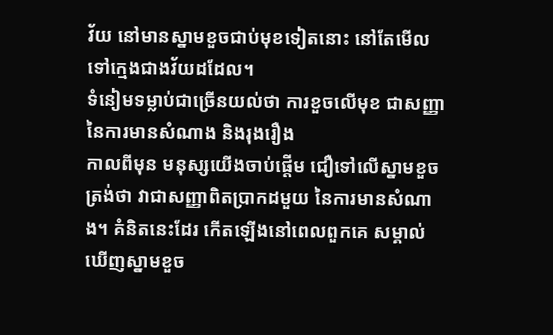វ័យ នៅមានស្នាមខួចជាប់មុខទៀតនោះ នៅតែមើលទៅក្មេងជាងវ័យដដែល។
ទំនៀមទម្លាប់ជាច្រើនយល់ថា ការខួចលើមុខ ជាសញ្ញានៃការមានសំណាង និងរុងរឿង
កាលពីមុន មនុស្សយើងចាប់ផ្តើម ជឿទៅលើស្នាមខួចត្រង់ថា វាជាសញ្ញាពិតប្រាកដមួយ នៃការមានសំណាង។ គំនិតនេះដែរ កើតឡើងនៅពេលពួកគេ សម្គាល់ឃើញស្នាមខួច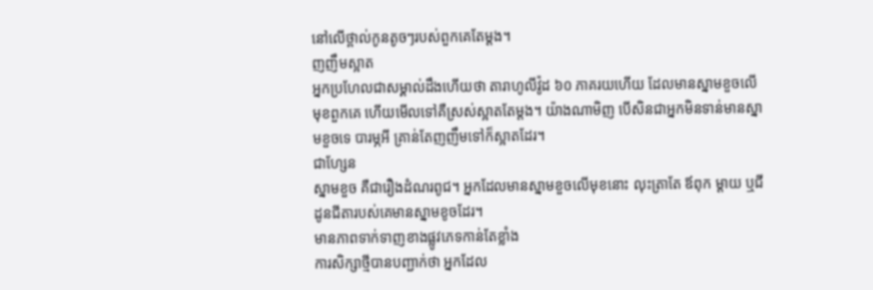នៅលើថ្ពាល់កូនតូចៗរបស់ពួកគេតែម្តង។
ញញឹមស្អាត
អ្នកប្រហែលជាសម្គាល់ដឹងហើយថា តារាហូលីវ៉ូដ ៦០ ភាគរយហើយ ដែលមានស្នាមខួចលើមុខពួកគេ ហើយមើលទៅគឺស្រស់ស្អាតតែម្តង។ យ៉ាងណាមិញ បើសិនជាអ្នកមិនទាន់មានស្នាមខួចទេ បារម្ភអី គ្រាន់តែញញឹមទៅក៏ស្អាតដែរ។
ជាហ្សែន
ស្នាមខួច គឺជារឿងដំណរពូជ។ អ្នកដែលមានស្នាមខួចលើមុខនោះ លុះត្រាតែ ឪពុក ម្តាយ ឬជីដូនជីតារបស់គេមានស្នាមខូចដែរ។
មានភាពទាក់ទាញខាងផ្លូវភេទកាន់តែខ្លាំង
ការសិក្សាថ្មីបានបញ្ជាក់ថា អ្នកដែល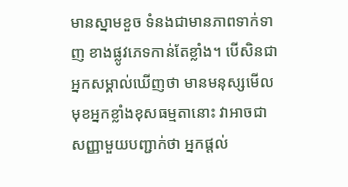មានស្នាមខួច ទំនងជាមានភាពទាក់ទាញ ខាងផ្លូវភេទកាន់តែខ្លាំង។ បើសិនជាអ្នកសម្គាល់ឃើញថា មានមនុស្សមើលមុខអ្នកខ្លាំងខុសធម្មតានោះ វាអាចជាសញ្ញាមួយបញ្ជាក់ថា អ្នកផ្តល់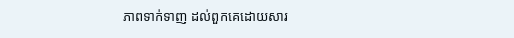ភាពទាក់ទាញ ដល់ពួកគេដោយសារ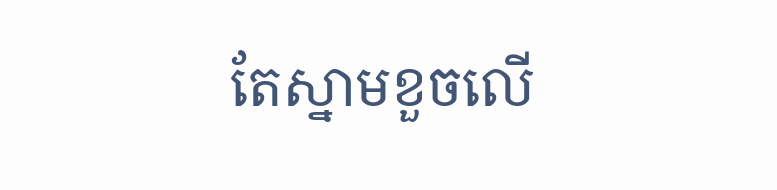តែស្នាមខួចលើ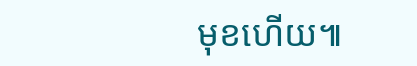មុខហើយ៕